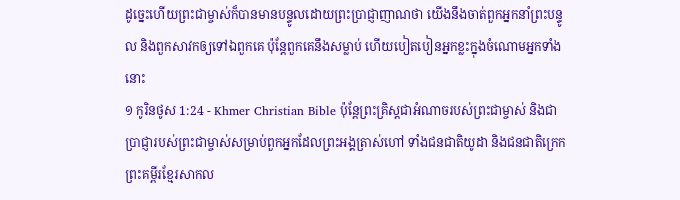ដូច្នេះហើយព្រះជាម្ចាស់ក៏បានមានបន្ទូលដោយព្រះប្រាជ្ញាញាណថា យើងនឹងចាត់ពួកអ្នកនាំព្រះបន្ទូល និងពួកសាវកឲ្យទៅឯពួកគេ ប៉ុន្ដែពួកគេនឹងសម្លាប់ ហើយបៀតបៀនអ្នកខ្លះក្នុងចំណោមអ្នកទាំងនោះ
១ កូរិនថូស 1:24 - Khmer Christian Bible ប៉ុន្ដែព្រះគ្រិស្ដជាអំណាចរបស់ព្រះជាម្ចាស់ និងជាប្រាជ្ញារបស់ព្រះជាម្ចាស់សម្រាប់ពួកអ្នកដែលព្រះអង្គត្រាស់ហៅ ទាំងជនជាតិយូដា និងជនជាតិក្រេក ព្រះគម្ពីរខ្មែរសាកល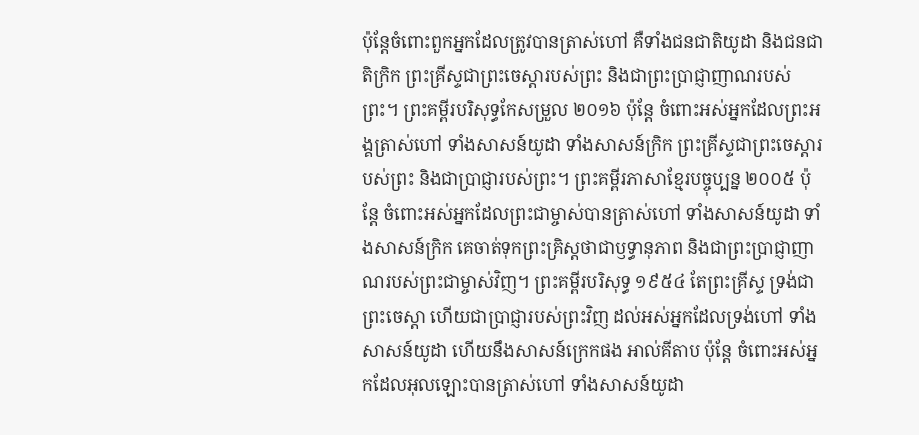ប៉ុន្តែចំពោះពួកអ្នកដែលត្រូវបានត្រាស់ហៅ គឺទាំងជនជាតិយូដា និងជនជាតិក្រិក ព្រះគ្រីស្ទជាព្រះចេស្ដារបស់ព្រះ និងជាព្រះប្រាជ្ញាញាណរបស់ព្រះ។ ព្រះគម្ពីរបរិសុទ្ធកែសម្រួល ២០១៦ ប៉ុន្តែ ចំពោះអស់អ្នកដែលព្រះអង្គត្រាស់ហៅ ទាំងសាសន៍យូដា ទាំងសាសន៍ក្រិក ព្រះគ្រីស្ទជាព្រះចេស្តារបស់ព្រះ និងជាប្រាជ្ញារបស់ព្រះ។ ព្រះគម្ពីរភាសាខ្មែរបច្ចុប្បន្ន ២០០៥ ប៉ុន្តែ ចំពោះអស់អ្នកដែលព្រះជាម្ចាស់បានត្រាស់ហៅ ទាំងសាសន៍យូដា ទាំងសាសន៍ក្រិក គេចាត់ទុកព្រះគ្រិស្តថាជាឫទ្ធានុភាព និងជាព្រះប្រាជ្ញាញាណរបស់ព្រះជាម្ចាស់វិញ។ ព្រះគម្ពីរបរិសុទ្ធ ១៩៥៤ តែព្រះគ្រីស្ទ ទ្រង់ជាព្រះចេស្តា ហើយជាប្រាជ្ញារបស់ព្រះវិញ ដល់អស់អ្នកដែលទ្រង់ហៅ ទាំងសាសន៍យូដា ហើយនឹងសាសន៍ក្រេកផង អាល់គីតាប ប៉ុន្ដែ ចំពោះអស់អ្នកដែលអុលឡោះបានត្រាស់ហៅ ទាំងសាសន៍យូដា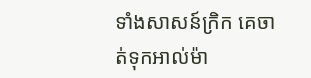ទាំងសាសន៍ក្រិក គេចាត់ទុកអាល់ម៉ា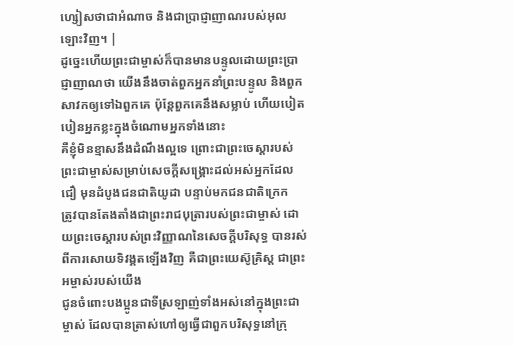ហ្សៀសថាជាអំណាច និងជាប្រាជ្ញាញាណរបស់អុលឡោះវិញ។ |
ដូច្នេះហើយព្រះជាម្ចាស់ក៏បានមានបន្ទូលដោយព្រះប្រាជ្ញាញាណថា យើងនឹងចាត់ពួកអ្នកនាំព្រះបន្ទូល និងពួកសាវកឲ្យទៅឯពួកគេ ប៉ុន្ដែពួកគេនឹងសម្លាប់ ហើយបៀតបៀនអ្នកខ្លះក្នុងចំណោមអ្នកទាំងនោះ
គឺខ្ញុំមិនខ្មាសនឹងដំណឹងល្អទេ ព្រោះជាព្រះចេស្ដារបស់ព្រះជាម្ចាស់សម្រាប់សេចក្ដីសង្គ្រោះដល់អស់អ្នកដែលជឿ មុនដំបូងជនជាតិយូដា បន្ទាប់មកជនជាតិក្រេក
ត្រូវបានតែងតាំងជាព្រះរាជបុត្រារបស់ព្រះជាម្ចាស់ ដោយព្រះចេស្ដារបស់ព្រះវិញ្ញាណនៃសេចក្ដីបរិសុទ្ធ បានរស់ពីការសោយទិវង្គតឡើងវិញ គឺជាព្រះយេស៊ូគ្រិស្ដ ជាព្រះអម្ចាស់របស់យើង
ជូនចំពោះបងប្អូនជាទីស្រឡាញ់ទាំងអស់នៅក្នុងព្រះជាម្ចាស់ ដែលបានត្រាស់ហៅឲ្យធ្វើជាពួកបរិសុទ្ធនៅក្រុ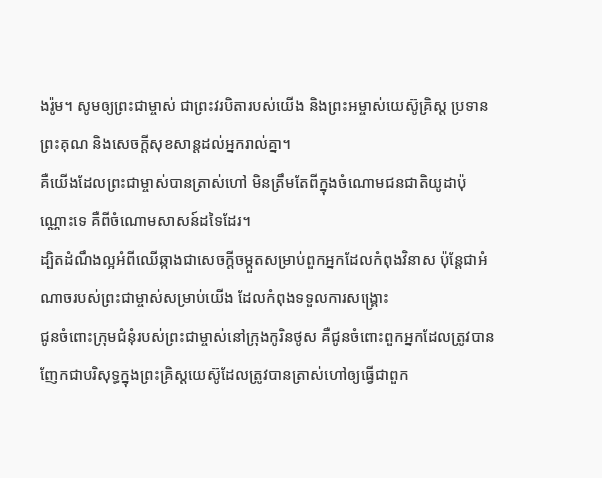ងរ៉ូម។ សូមឲ្យព្រះជាម្ចាស់ ជាព្រះវរបិតារបស់យើង និងព្រះអម្ចាស់យេស៊ូគ្រិស្ដ ប្រទានព្រះគុណ និងសេចក្ដីសុខសាន្ដដល់អ្នករាល់គ្នា។
គឺយើងដែលព្រះជាម្ចាស់បានត្រាស់ហៅ មិនត្រឹមតែពីក្នុងចំណោមជនជាតិយូដាប៉ុណ្ណោះទេ គឺពីចំណោមសាសន៍ដទៃដែរ។
ដ្បិតដំណឹងល្អអំពីឈើឆ្កាងជាសេចក្ដីចម្កួតសម្រាប់ពួកអ្នកដែលកំពុងវិនាស ប៉ុន្ដែជាអំណាចរបស់ព្រះជាម្ចាស់សម្រាប់យើង ដែលកំពុងទទួលការសង្គ្រោះ
ជូនចំពោះក្រុមជំនុំរបស់ព្រះជាម្ចាស់នៅក្រុងកូរិនថូស គឺជូនចំពោះពួកអ្នកដែលត្រូវបានញែកជាបរិសុទ្ធក្នុងព្រះគ្រិស្ដយេស៊ូដែលត្រូវបានត្រាស់ហៅឲ្យធ្វើជាពួក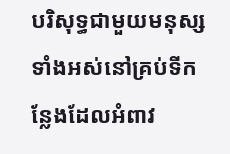បរិសុទ្ធជាមួយមនុស្សទាំងអស់នៅគ្រប់ទីកន្លែងដែលអំពាវ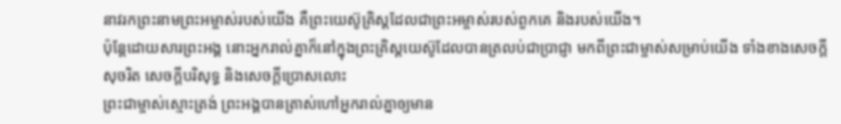នាវរកព្រះនាមព្រះអម្ចាស់របស់យើង គឺព្រះយេស៊ូគ្រិស្ដដែលជាព្រះអម្ចាស់របស់ពួកគេ និងរបស់យើង។
ប៉ុន្ដែដោយសារព្រះអង្គ នោះអ្នករាល់គ្នាក៏នៅក្នុងព្រះគ្រិស្ដយេស៊ូដែលបានត្រលប់ជាប្រាជ្ញា មកពីព្រះជាម្ចាស់សម្រាប់យើង ទាំងខាងសេចក្ដីសុចរិត សេចក្ដីបរិសុទ្ធ និងសេចក្ដីប្រោសលោះ
ព្រះជាម្ចាស់ស្មោះត្រង់ ព្រះអង្គបានត្រាស់ហៅអ្នករាល់គ្នាឲ្យមាន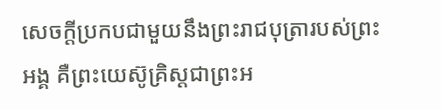សេចក្ដីប្រកបជាមួយនឹងព្រះរាជបុត្រារបស់ព្រះអង្គ គឺព្រះយេស៊ូគ្រិស្ដជាព្រះអ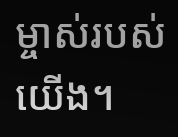ម្ចាស់របស់យើង។